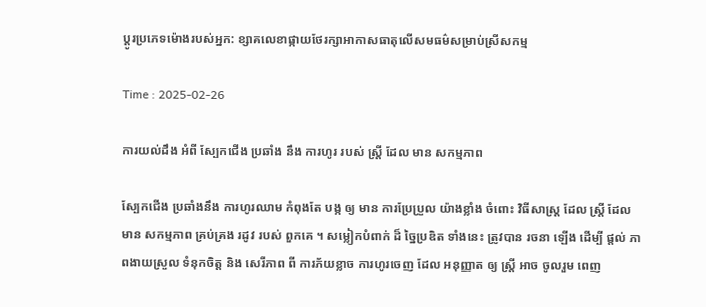ប្តូរប្រភេទម៉ោងរបស់អ្នក: ខ្សាគលេខាផ្កាយថែរក្សាអាកាសធាតុលើសមធម៌សម្រាប់ស្រីសកម្ម

Time : 2025-02-26

ការយល់ដឹង អំពី ស្បែកជើង ប្រឆាំង នឹង ការហូរ របស់ ស្ត្រី ដែល មាន សកម្មភាព

ស្បែកជើង ប្រឆាំងនឹង ការហូរឈាម កំពុងតែ បង្ក ឲ្យ មាន ការប្រែប្រួល យ៉ាងខ្លាំង ចំពោះ វិធីសាស្ត្រ ដែល ស្ត្រី ដែល មាន សកម្មភាព គ្រប់គ្រង រដូវ របស់ ពួកគេ ។ សម្លៀកបំពាក់ ដ៏ ច្នៃប្រឌិត ទាំងនេះ ត្រូវបាន រចនា ឡើង ដើម្បី ផ្តល់ ភាពងាយស្រួល ទំនុកចិត្ត និង សេរីភាព ពី ការភ័យខ្លាច ការហូរចេញ ដែល អនុញ្ញាត ឲ្យ ស្ត្រី អាច ចូលរួម ពេញ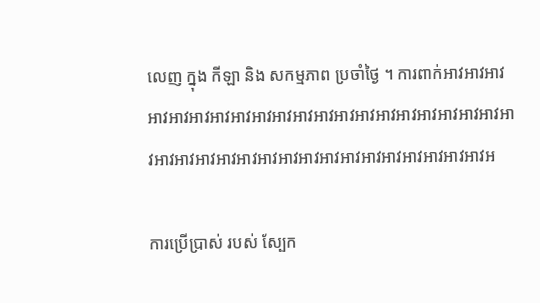លេញ ក្នុង កីឡា និង សកម្មភាព ប្រចាំថ្ងៃ ។ ការពាក់អាវអាវអាវអាវអាវអាវអាវអាវអាវអាវអាវអាវអាវអាវអាវអាវអាវអាវអាវអាវអាវអាវអាវអាវអាវអាវអាវអាវអាវអាវអាវអាវអាវអាវអាវអាវអាវអ

ការប្រើប្រាស់ របស់ ស្បែក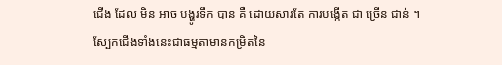ជើង ដែល មិន អាច បង្ហូរទឹក បាន គឺ ដោយសារតែ ការបង្កើត ជា ច្រើន ជាន់ ។ ស្បែកជើងទាំងនេះជាធម្មតាមានកម្រិតនៃ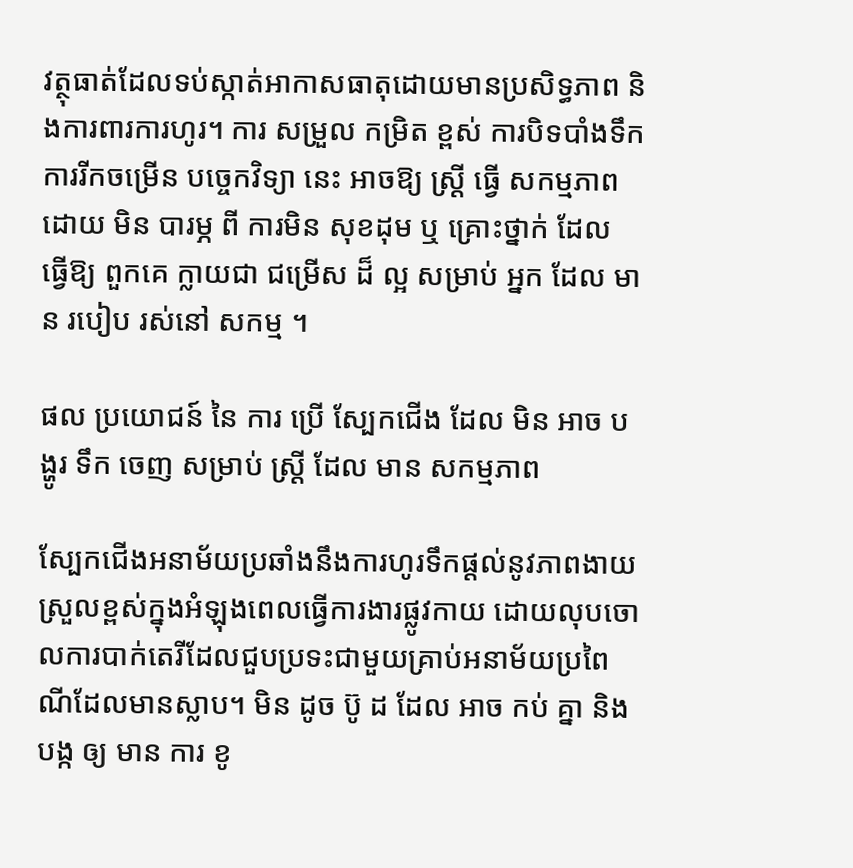វត្ថុធាត់ដែលទប់ស្កាត់អាកាសធាតុដោយមានប្រសិទ្ធភាព និងការពារការហូរ។ ការ សម្រួល កម្រិត ខ្ពស់ ការបិទបាំងទឹក ការរីកចម្រើន បច្ចេកវិទ្យា នេះ អាចឱ្យ ស្ត្រី ធ្វើ សកម្មភាព ដោយ មិន បារម្ភ ពី ការមិន សុខដុម ឬ គ្រោះថ្នាក់ ដែល ធ្វើឱ្យ ពួកគេ ក្លាយជា ជម្រើស ដ៏ ល្អ សម្រាប់ អ្នក ដែល មាន របៀប រស់នៅ សកម្ម ។

ផល ប្រយោជន៍ នៃ ការ ប្រើ ស្បែកជើង ដែល មិន អាច បង្ហូរ ទឹក ចេញ សម្រាប់ ស្ត្រី ដែល មាន សកម្មភាព

ស្បែកជើងអនាម័យប្រឆាំងនឹងការហូរទឹកផ្តល់នូវភាពងាយស្រួលខ្ពស់ក្នុងអំឡុងពេលធ្វើការងារផ្លូវកាយ ដោយលុបចោលការបាក់តេរីដែលជួបប្រទះជាមួយគ្រាប់អនាម័យប្រពៃណីដែលមានស្លាប។ មិន ដូច ប៊ូ ដ ដែល អាច កប់ គ្នា និង បង្ក ឲ្យ មាន ការ ខូ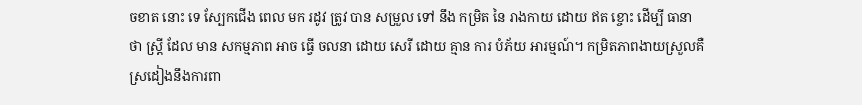ចខាត នោះ ទេ ស្បែកជើង ពេល មក រដូវ ត្រូវ បាន សម្រួល ទៅ នឹង កម្រិត នៃ រាងកាយ ដោយ ឥត ខ្ចោះ ដើម្បី ធានា ថា ស្ត្រី ដែល មាន សកម្មភាព អាច ធ្វើ ចលនា ដោយ សេរី ដោយ គ្មាន ការ បំភ័យ អារម្មណ៍។ កម្រិតភាពងាយស្រួលគឺស្រដៀងនឹងការពា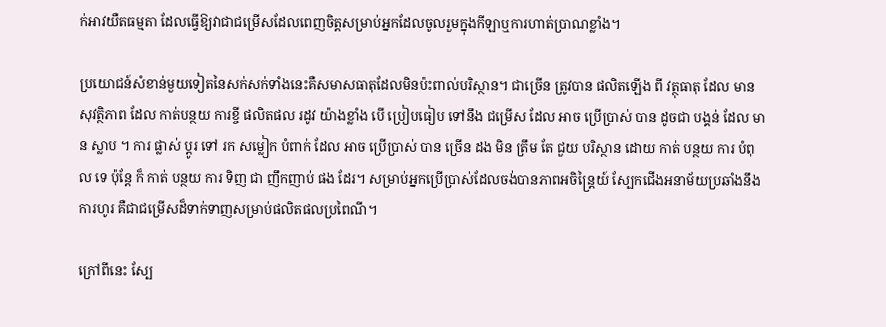ក់អាវយឺតធម្មតា ដែលធ្វើឱ្យវាជាជម្រើសដែលពេញចិត្តសម្រាប់អ្នកដែលចូលរួមក្នុងកីឡាឬការហាត់ប្រាណខ្លាំង។

ប្រយោជន៍សំខាន់មួយទៀតនៃសក់សក់ទាំងនេះគឺសមាសធាតុដែលមិនប៉ះពាល់បរិស្ថាន។ ជាច្រើន ត្រូវបាន ផលិតឡើង ពី វត្ថុធាតុ ដែល មាន សុវត្ថិភាព ដែល កាត់បន្ថយ ការខ្ចី ផលិតផល រដូវ យ៉ាងខ្លាំង បើ ប្រៀបធៀប ទៅនឹង ជម្រើស ដែល អាច ប្រើប្រាស់ បាន ដូចជា បង្គន់ ដែល មាន ស្លាប ។ ការ ផ្លាស់ ប្តូរ ទៅ រក សម្លៀក បំពាក់ ដែល អាច ប្រើប្រាស់ បាន ច្រើន ដង មិន ត្រឹម តែ ជួយ បរិស្ថាន ដោយ កាត់ បន្ថយ ការ បំពុល ទេ ប៉ុន្តែ ក៏ កាត់ បន្ថយ ការ ទិញ ជា ញឹកញាប់ ផង ដែរ។ សម្រាប់អ្នកប្រើប្រាស់ដែលចង់បានភាពអចិន្ត្រៃយ៍ ស្បែកជើងអនាម័យប្រឆាំងនឹងការហូរ គឺជាជម្រើសដ៏ទាក់ទាញសម្រាប់ផលិតផលប្រពៃណី។

ក្រៅពីនេះ ស្បែ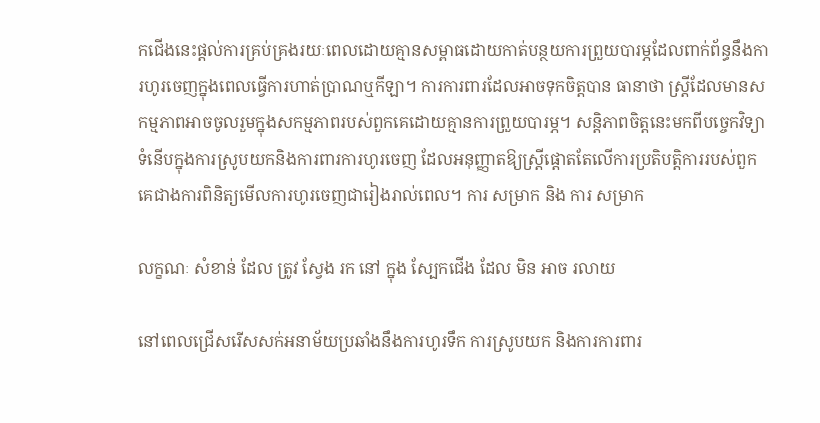កជើងនេះផ្តល់ការគ្រប់គ្រងរយៈពេលដោយគ្មានសម្ពាធដោយកាត់បន្ថយការព្រួយបារម្ភដែលពាក់ព័ន្ធនឹងការហូរចេញក្នុងពេលធ្វើការហាត់ប្រាណឬកីឡា។ ការការពារដែលអាចទុកចិត្តបាន ធានាថា ស្ត្រីដែលមានសកម្មភាពអាចចូលរួមក្នុងសកម្មភាពរបស់ពួកគេដោយគ្មានការព្រួយបារម្ភ។ សន្តិភាពចិត្តនេះមកពីបច្ចេកវិទ្យាទំនើបក្នុងការស្រូបយកនិងការពារការហូរចេញ ដែលអនុញ្ញាតឱ្យស្ត្រីផ្តោតតែលើការប្រតិបត្តិការរបស់ពួកគេជាងការពិនិត្យមើលការហូរចេញជារៀងរាល់ពេល។ ការ សម្រាក និង ការ សម្រាក

លក្ខណៈ សំខាន់ ដែល ត្រូវ ស្វែង រក នៅ ក្នុង ស្បែកជើង ដែល មិន អាច រលាយ

នៅពេលជ្រើសរើសសក់អនាម័យប្រឆាំងនឹងការហូរទឹក ការស្រូបយក និងការការពារ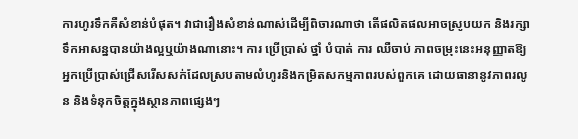ការហូរទឹកគឺសំខាន់បំផុត។ វាជារឿងសំខាន់ណាស់ដើម្បីពិចារណាថា តើផលិតផលអាចស្រូបយក និងរក្សាទឹកអាសន្នបានយ៉ាងល្អឬយ៉ាងណានោះ។ ការ ប្រើប្រាស់ ថ្នាំ បំបាត់ ការ ឈឺចាប់ ភាពចម្រុះនេះអនុញ្ញាតឱ្យអ្នកប្រើប្រាស់ជ្រើសរើសសក់ដែលស្របតាមលំហូរនិងកម្រិតសកម្មភាពរបស់ពួកគេ ដោយធានានូវភាពរលូន និងទំនុកចិត្តក្នុងស្ថានភាពផ្សេងៗ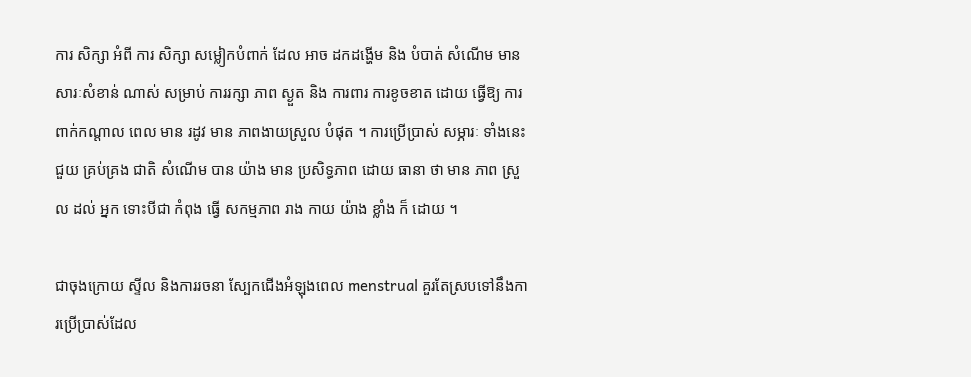ការ សិក្សា អំពី ការ សិក្សា សម្លៀកបំពាក់ ដែល អាច ដកដង្ហើម និង បំបាត់ សំណើម មាន សារៈសំខាន់ ណាស់ សម្រាប់ ការរក្សា ភាព ស្ងួត និង ការពារ ការខូចខាត ដោយ ធ្វើឱ្យ ការពាក់កណ្តាល ពេល មាន រដូវ មាន ភាពងាយស្រួល បំផុត ។ ការប្រើប្រាស់ សម្ភារៈ ទាំងនេះ ជួយ គ្រប់គ្រង ជាតិ សំណើម បាន យ៉ាង មាន ប្រសិទ្ធភាព ដោយ ធានា ថា មាន ភាព ស្រួល ដល់ អ្នក ទោះបីជា កំពុង ធ្វើ សកម្មភាព រាង កាយ យ៉ាង ខ្លាំង ក៏ ដោយ ។

ជាចុងក្រោយ ស្ទីល និងការរចនា ស្បែកជើងអំឡុងពេល menstrual គួរតែស្របទៅនឹងការប្រើប្រាស់ដែល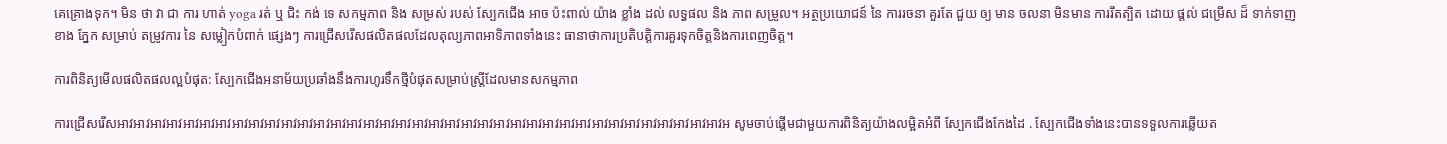គេគ្រោងទុក។ មិន ថា វា ជា ការ ហាត់ yoga រត់ ឬ ជិះ កង់ ទេ សកម្មភាព និង សម្រស់ របស់ ស្បែកជើង អាច ប៉ះពាល់ យ៉ាង ខ្លាំង ដល់ លទ្ធផល និង ភាព សម្រួល។ អត្ថប្រយោជន៍ នៃ ការរចនា គួរតែ ជួយ ឲ្យ មាន ចលនា មិនមាន ការរឹតត្បិត ដោយ ផ្តល់ ជម្រើស ដ៏ ទាក់ទាញ ខាង ភ្នែក សម្រាប់ តម្រូវការ នៃ សម្លៀកបំពាក់ ផ្សេងៗ ការជ្រើសរើសផលិតផលដែលតុល្យភាពអាទិភាពទាំងនេះ ធានាថាការប្រតិបត្តិការគួរទុកចិត្តនិងការពេញចិត្ត។

ការពិនិត្យមើលផលិតផលល្អបំផុត: ស្បែកជើងអនាម័យប្រឆាំងនឹងការហូរទឹកថ្មីបំផុតសម្រាប់ស្ត្រីដែលមានសកម្មភាព

ការជ្រើសរើសអាវអាវអាវអាវអាវអាវអាវអាវអាវអាវអាវអាវអាវអាវអាវអាវអាវអាវអាវអាវអាវអាវអាវអាវអាវអាវអាវអាវអាវអាវអាវអាវអាវអាវអាវអាវអាវអ សូមចាប់ផ្តើមជាមួយការពិនិត្យយ៉ាងលម្អិតអំពី ស្បែកជើងកែងដៃ . ស្បែកជើងទាំងនេះបានទទួលការឆ្លើយត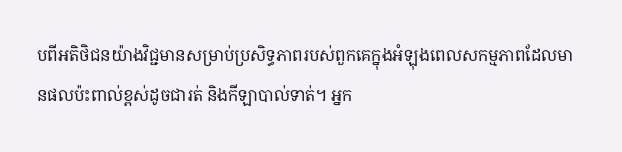បពីអតិថិជនយ៉ាងវិជ្ជមានសម្រាប់ប្រសិទ្ធភាពរបស់ពួកគេក្នុងអំឡុងពេលសកម្មភាពដែលមានផលប៉ះពាល់ខ្ពស់ដូចជារត់ និងកីឡាបាល់ទាត់។ អ្នក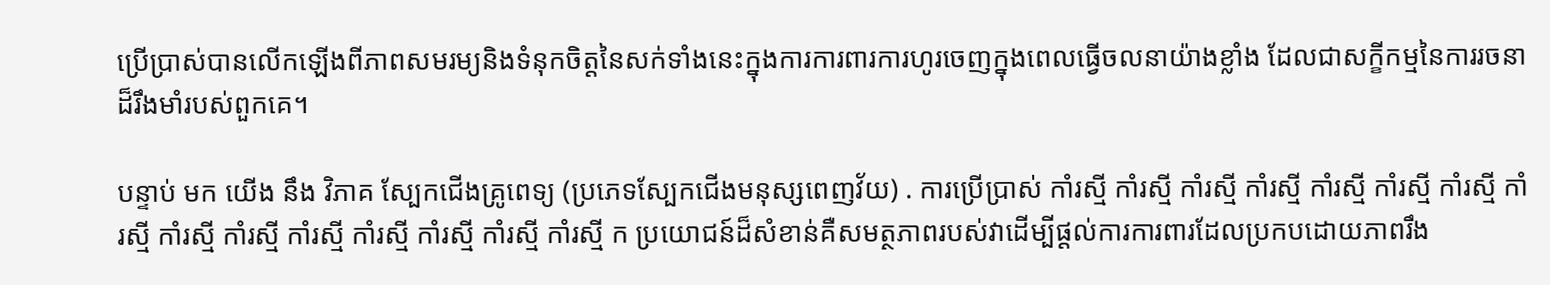ប្រើប្រាស់បានលើកឡើងពីភាពសមរម្យនិងទំនុកចិត្តនៃសក់ទាំងនេះក្នុងការការពារការហូរចេញក្នុងពេលធ្វើចលនាយ៉ាងខ្លាំង ដែលជាសក្ខីកម្មនៃការរចនាដ៏រឹងមាំរបស់ពួកគេ។

បន្ទាប់ មក យើង នឹង វិភាគ ស្បែកជើងគ្រូពេទ្យ (ប្រភេទស្បែកជើងមនុស្សពេញវ័យ) . ការប្រើប្រាស់ កាំរស្មី កាំរស្មី កាំរស្មី កាំរស្មី កាំរស្មី កាំរស្មី កាំរស្មី កាំរស្មី កាំរស្មី កាំរស្មី កាំរស្មី កាំរស្មី កាំរស្មី កាំរស្មី កាំរស្មី ក ប្រយោជន៍ដ៏សំខាន់គឺសមត្ថភាពរបស់វាដើម្បីផ្តល់ការការពារដែលប្រកបដោយភាពរឹង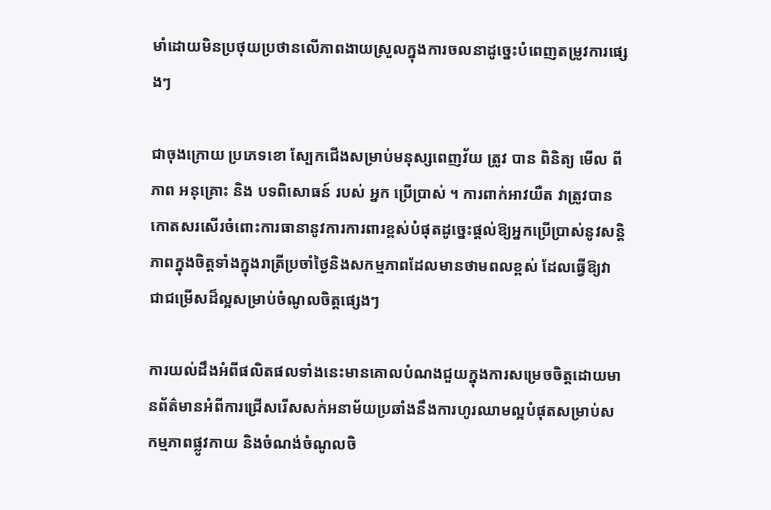មាំដោយមិនប្រថុយប្រថានលើភាពងាយស្រួលក្នុងការចលនាដូច្នេះបំពេញតម្រូវការផ្សេងៗ

ជាចុងក្រោយ ប្រភេទខោ ស្បែកជើងសម្រាប់មនុស្សពេញវ័យ ត្រូវ បាន ពិនិត្យ មើល ពី ភាព អនុគ្រោះ និង បទពិសោធន៍ របស់ អ្នក ប្រើប្រាស់ ។ ការពាក់អាវយឺត វាត្រូវបានកោតសរសើរចំពោះការធានានូវការការពារខ្ពស់បំផុតដូច្នេះផ្តល់ឱ្យអ្នកប្រើប្រាស់នូវសន្តិភាពក្នុងចិត្តទាំងក្នុងរាត្រីប្រចាំថ្ងៃនិងសកម្មភាពដែលមានថាមពលខ្ពស់ ដែលធ្វើឱ្យវាជាជម្រើសដ៏ល្អសម្រាប់ចំណូលចិត្តផ្សេងៗ

ការយល់ដឹងអំពីផលិតផលទាំងនេះមានគោលបំណងជួយក្នុងការសម្រេចចិត្តដោយមានព័ត៌មានអំពីការជ្រើសរើសសក់អនាម័យប្រឆាំងនឹងការហូរឈាមល្អបំផុតសម្រាប់សកម្មភាពផ្លូវកាយ និងចំណង់ចំណូលចិ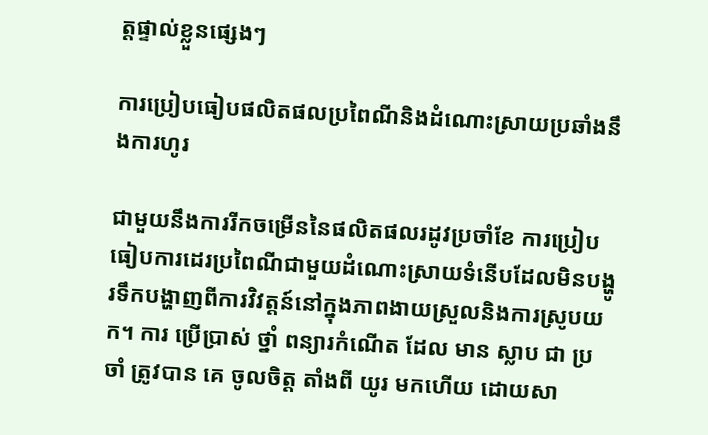ត្តផ្ទាល់ខ្លួនផ្សេងៗ

ការប្រៀបធៀបផលិតផលប្រពៃណីនិងដំណោះស្រាយប្រឆាំងនឹងការហូរ

ជាមួយនឹងការរីកចម្រើននៃផលិតផលរដូវប្រចាំខែ ការប្រៀបធៀបការដេរប្រពៃណីជាមួយដំណោះស្រាយទំនើបដែលមិនបង្ហូរទឹកបង្ហាញពីការវិវត្តន៍នៅក្នុងភាពងាយស្រួលនិងការស្រូបយក។ ការ ប្រើប្រាស់ ថ្នាំ ពន្យារកំណើត ដែល មាន ស្លាប ជា ប្រចាំ ត្រូវបាន គេ ចូលចិត្ត តាំងពី យូរ មកហើយ ដោយសា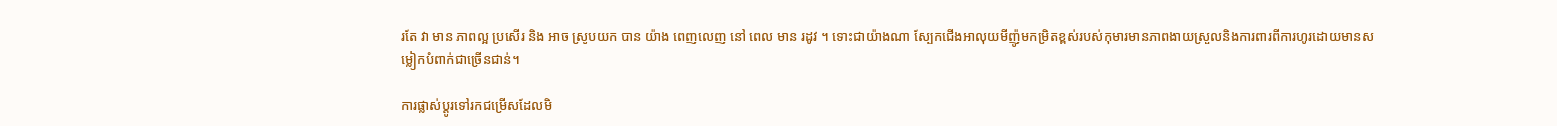រតែ វា មាន ភាពល្អ ប្រសើរ និង អាច ស្រូបយក បាន យ៉ាង ពេញលេញ នៅ ពេល មាន រដូវ ។ ទោះជាយ៉ាងណា ស្បែកជើងអាលុយមីញ៉ូមកម្រិតខ្ពស់របស់កុមារមានភាពងាយស្រួលនិងការពារពីការហូរដោយមានសម្លៀកបំពាក់ជាច្រើនជាន់។

ការផ្លាស់ប្តូរទៅរកជម្រើសដែលមិ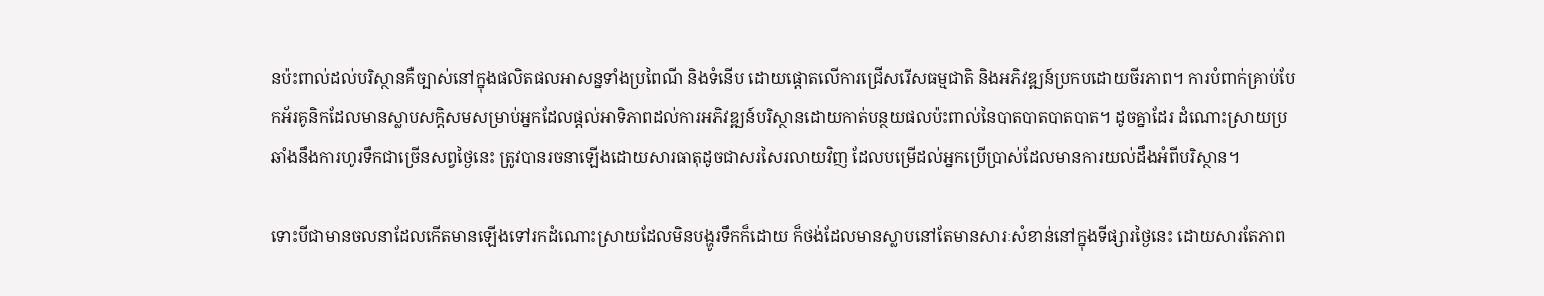នប៉ះពាល់ដល់បរិស្ថានគឺច្បាស់នៅក្នុងផលិតផលអាសន្នទាំងប្រពៃណី និងទំនើប ដោយផ្តោតលើការជ្រើសរើសធម្មជាតិ និងអភិវឌ្ឍន៍ប្រកបដោយចីរភាព។ ការបំពាក់គ្រាប់បែកអ័រគូនិកដែលមានស្លាបសក្តិសមសម្រាប់អ្នកដែលផ្តល់អាទិភាពដល់ការអភិវឌ្ឍន៍បរិស្ថានដោយកាត់បន្ថយផលប៉ះពាល់នៃបាតបាតបាតបាត។ ដូចគ្នាដែរ ដំណោះស្រាយប្រឆាំងនឹងការហូរទឹកជាច្រើនសព្វថ្ងៃនេះ ត្រូវបានរចនាឡើងដោយសារធាតុដូចជាសរសៃរលាយវិញ ដែលបម្រើដល់អ្នកប្រើប្រាស់ដែលមានការយល់ដឹងអំពីបរិស្ថាន។

ទោះបីជាមានចលនាដែលកើតមានឡើងទៅរកដំណោះស្រាយដែលមិនបង្ហូរទឹកក៏ដោយ ក៏ថង់ដែលមានស្លាបនៅតែមានសារៈសំខាន់នៅក្នុងទីផ្សារថ្ងៃនេះ ដោយសារតែភាព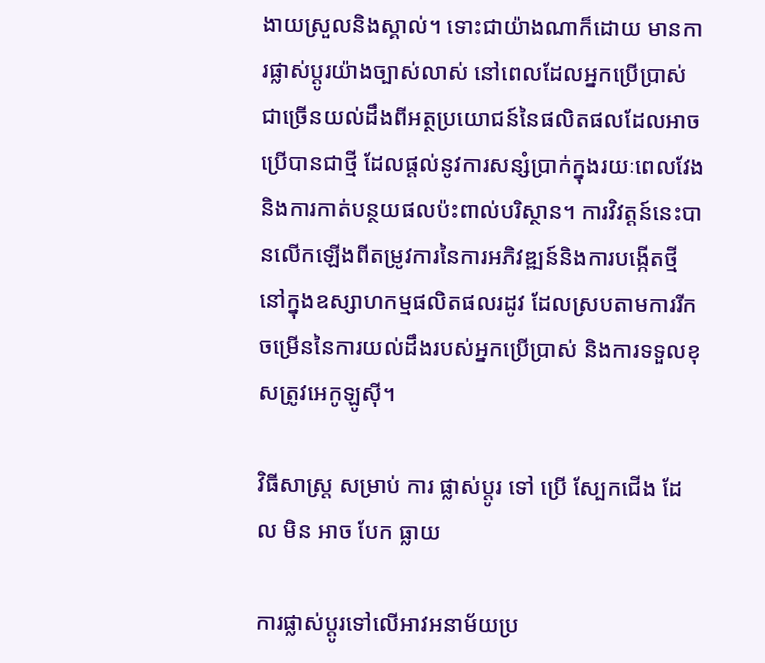ងាយស្រួលនិងស្គាល់។ ទោះជាយ៉ាងណាក៏ដោយ មានការផ្លាស់ប្តូរយ៉ាងច្បាស់លាស់ នៅពេលដែលអ្នកប្រើប្រាស់ជាច្រើនយល់ដឹងពីអត្ថប្រយោជន៍នៃផលិតផលដែលអាចប្រើបានជាថ្មី ដែលផ្តល់នូវការសន្សំប្រាក់ក្នុងរយៈពេលវែង និងការកាត់បន្ថយផលប៉ះពាល់បរិស្ថាន។ ការវិវត្តន៍នេះបានលើកឡើងពីតម្រូវការនៃការអភិវឌ្ឍន៍និងការបង្កើតថ្មីនៅក្នុងឧស្សាហកម្មផលិតផលរដូវ ដែលស្របតាមការរីកចម្រើននៃការយល់ដឹងរបស់អ្នកប្រើប្រាស់ និងការទទួលខុសត្រូវអេកូឡូស៊ី។

វិធីសាស្ត្រ សម្រាប់ ការ ផ្លាស់ប្តូរ ទៅ ប្រើ ស្បែកជើង ដែល មិន អាច បែក ធ្លាយ

ការផ្លាស់ប្តូរទៅលើអាវអនាម័យប្រ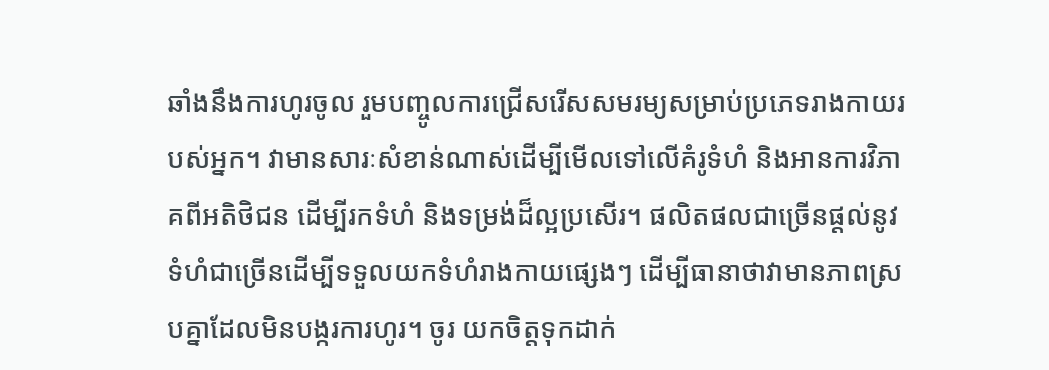ឆាំងនឹងការហូរចូល រួមបញ្ចូលការជ្រើសរើសសមរម្យសម្រាប់ប្រភេទរាងកាយរបស់អ្នក។ វាមានសារៈសំខាន់ណាស់ដើម្បីមើលទៅលើគំរូទំហំ និងអានការវិភាគពីអតិថិជន ដើម្បីរកទំហំ និងទម្រង់ដ៏ល្អប្រសើរ។ ផលិតផលជាច្រើនផ្តល់នូវទំហំជាច្រើនដើម្បីទទួលយកទំហំរាងកាយផ្សេងៗ ដើម្បីធានាថាវាមានភាពស្របគ្នាដែលមិនបង្ករការហូរ។ ចូរ យកចិត្តទុកដាក់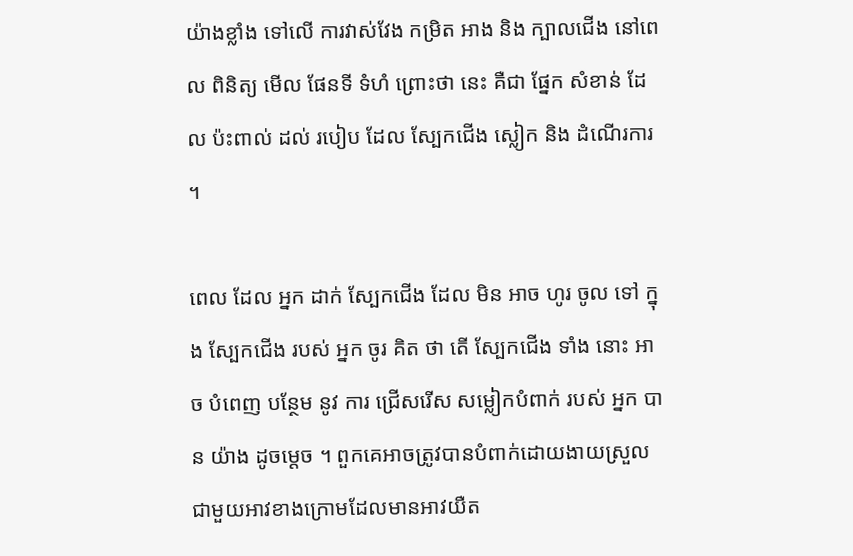យ៉ាងខ្លាំង ទៅលើ ការវាស់វែង កម្រិត អាង និង ក្បាលជើង នៅពេល ពិនិត្យ មើល ផែនទី ទំហំ ព្រោះថា នេះ គឺជា ផ្នែក សំខាន់ ដែល ប៉ះពាល់ ដល់ របៀប ដែល ស្បែកជើង ស្លៀក និង ដំណើរការ ។

ពេល ដែល អ្នក ដាក់ ស្បែកជើង ដែល មិន អាច ហូរ ចូល ទៅ ក្នុង ស្បែកជើង របស់ អ្នក ចូរ គិត ថា តើ ស្បែកជើង ទាំង នោះ អាច បំពេញ បន្ថែម នូវ ការ ជ្រើសរើស សម្លៀកបំពាក់ របស់ អ្នក បាន យ៉ាង ដូចម្តេច ។ ពួកគេអាចត្រូវបានបំពាក់ដោយងាយស្រួលជាមួយអាវខាងក្រោមដែលមានអាវយឺត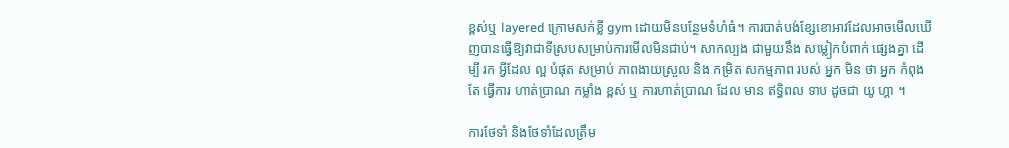ខ្ពស់ឬ layered ក្រោមសក់ខ្លី gym ដោយមិនបន្ថែមទំហំធំ។ ការបាត់បង់ខ្សែខោអាវដែលអាចមើលឃើញបានធ្វើឱ្យវាជាទីស្របសម្រាប់ការមើលមិនជាប់។ សាកល្បង ជាមួយនឹង សម្លៀកបំពាក់ ផ្សេងគ្នា ដើម្បី រក អ្វីដែល ល្អ បំផុត សម្រាប់ ភាពងាយស្រួល និង កម្រិត សកម្មភាព របស់ អ្នក មិន ថា អ្នក កំពុងតែ ធ្វើការ ហាត់ប្រាណ កម្លាំង ខ្ពស់ ឬ ការហាត់ប្រាណ ដែល មាន ឥទ្ធិពល ទាប ដូចជា យូ ហ្គា ។

ការថែទាំ និងថែទាំដែលត្រឹម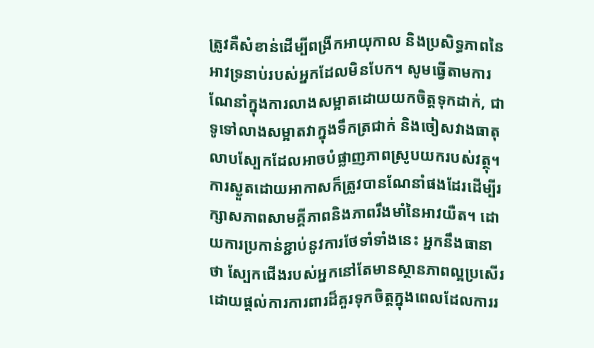ត្រូវគឺសំខាន់ដើម្បីពង្រីកអាយុកាល និងប្រសិទ្ធភាពនៃអាវទ្រនាប់របស់អ្នកដែលមិនបែក។ សូមធ្វើតាមការណែនាំក្នុងការលាងសម្អាតដោយយកចិត្តទុកដាក់, ជាទូទៅលាងសម្អាតវាក្នុងទឹកត្រជាក់ និងចៀសវាងធាតុលាបស្បែកដែលអាចបំផ្លាញភាពស្រូបយករបស់វត្ថុ។ ការស្ងួតដោយអាកាសក៏ត្រូវបានណែនាំផងដែរដើម្បីរក្សាសភាពសាមគ្គីភាពនិងភាពរឹងមាំនៃអាវយឺត។ ដោយការប្រកាន់ខ្ជាប់នូវការថែទាំទាំងនេះ អ្នកនឹងធានាថា ស្បែកជើងរបស់អ្នកនៅតែមានស្ថានភាពល្អប្រសើរ ដោយផ្តល់ការការពារដ៏គួរទុកចិត្តក្នុងពេលដែលការរ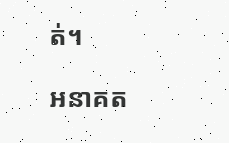ត់។

អនាគត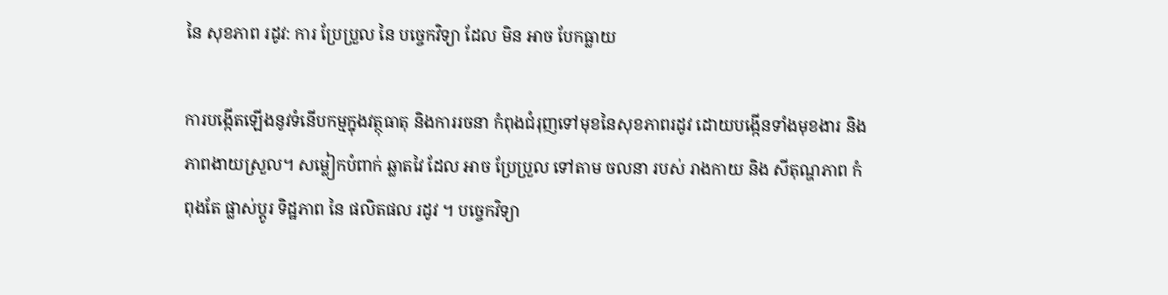នៃ សុខភាព រដូវ: ការ ប្រែប្រួល នៃ បច្ចេកវិទ្យា ដែល មិន អាច បែកធ្លាយ

ការបង្កើតឡើងនូវទំនើបកម្មក្នុងវត្ថុធាតុ និងការរចនា កំពុងជំរុញទៅមុខនៃសុខភាពរដូវ ដោយបង្កើនទាំងមុខងារ និងភាពងាយស្រួល។ សម្លៀកបំពាក់ ឆ្លាតវៃ ដែល អាច ប្រែប្រួល ទៅតាម ចលនា របស់ រាងកាយ និង សីតុណ្ហភាព កំពុងតែ ផ្លាស់ប្តូរ ទិដ្ឋភាព នៃ ផលិតផល រដូវ ។ បច្ចេកវិទ្យា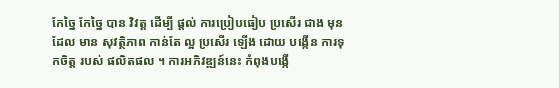កែច្នៃ កែច្នៃ បាន វិវត្ត ដើម្បី ផ្តល់ ការប្រៀបធៀប ប្រសើរ ជាង មុន ដែល មាន សុវត្ថិភាព កាន់តែ ល្អ ប្រសើរ ឡើង ដោយ បង្កើន ការទុកចិត្ត របស់ ផលិតផល ។ ការអភិវឌ្ឍន៍នេះ កំពុងបង្កើ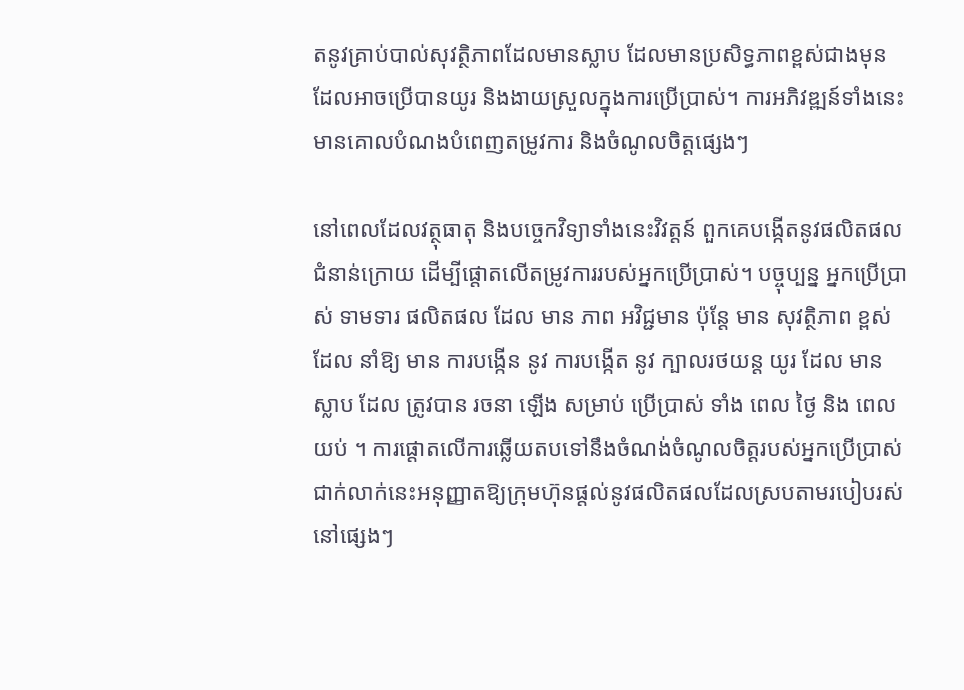តនូវគ្រាប់បាល់សុវត្ថិភាពដែលមានស្លាប ដែលមានប្រសិទ្ធភាពខ្ពស់ជាងមុន ដែលអាចប្រើបានយូរ និងងាយស្រួលក្នុងការប្រើប្រាស់។ ការអភិវឌ្ឍន៍ទាំងនេះមានគោលបំណងបំពេញតម្រូវការ និងចំណូលចិត្តផ្សេងៗ

នៅពេលដែលវត្ថុធាតុ និងបច្ចេកវិទ្យាទាំងនេះវិវត្តន៍ ពួកគេបង្កើតនូវផលិតផលជំនាន់ក្រោយ ដើម្បីផ្តោតលើតម្រូវការរបស់អ្នកប្រើប្រាស់។ បច្ចុប្បន្ន អ្នកប្រើប្រាស់ ទាមទារ ផលិតផល ដែល មាន ភាព អវិជ្ជមាន ប៉ុន្តែ មាន សុវត្ថិភាព ខ្ពស់ ដែល នាំឱ្យ មាន ការបង្កើន នូវ ការបង្កើត នូវ ក្បាលរថយន្ត យូរ ដែល មាន ស្លាប ដែល ត្រូវបាន រចនា ឡើង សម្រាប់ ប្រើប្រាស់ ទាំង ពេល ថ្ងៃ និង ពេល យប់ ។ ការផ្តោតលើការឆ្លើយតបទៅនឹងចំណង់ចំណូលចិត្តរបស់អ្នកប្រើប្រាស់ជាក់លាក់នេះអនុញ្ញាតឱ្យក្រុមហ៊ុនផ្តល់នូវផលិតផលដែលស្របតាមរបៀបរស់នៅផ្សេងៗ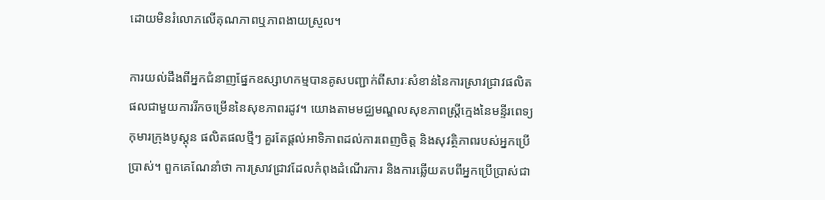ដោយមិនរំលោភលើគុណភាពឬភាពងាយស្រួល។

ការយល់ដឹងពីអ្នកជំនាញផ្នែកឧស្សាហកម្មបានគូសបញ្ជាក់ពីសារៈសំខាន់នៃការស្រាវជ្រាវផលិតផលជាមួយការរីកចម្រើននៃសុខភាពរដូវ។ យោងតាមមជ្ឈមណ្ឌលសុខភាពស្រ្តីក្មេងនៃមន្ទីរពេទ្យកុមារក្រុងបូស្តុន ផលិតផលថ្មីៗ គួរតែផ្តល់អាទិភាពដល់ការពេញចិត្ត និងសុវត្ថិភាពរបស់អ្នកប្រើប្រាស់។ ពួកគេណែនាំថា ការស្រាវជ្រាវដែលកំពុងដំណើរការ និងការឆ្លើយតបពីអ្នកប្រើប្រាស់ជា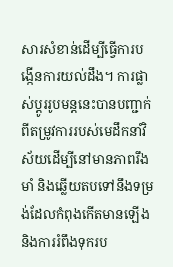សារសំខាន់ដើម្បីធ្វើការបង្កើនការយល់ដឹង។ ការផ្លាស់ប្តូររូបមន្តនេះបានបញ្ជាក់ពីតម្រូវការរបស់មេដឹកនាំវិស័យដើម្បីនៅមានភាពរឹងមាំ និងឆ្លើយតបទៅនឹងទម្រង់ដែលកំពុងកើតមានឡើង និងការរំពឹងទុករប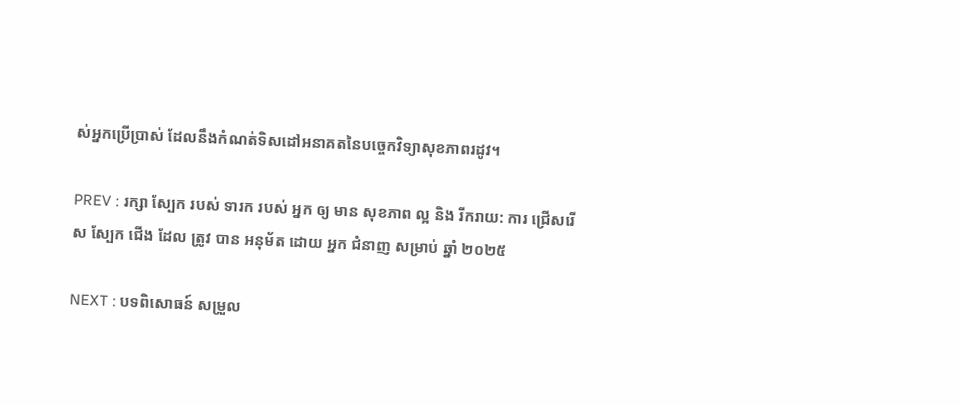ស់អ្នកប្រើប្រាស់ ដែលនឹងកំណត់ទិសដៅអនាគតនៃបច្ចេកវិទ្យាសុខភាពរដូវ។

PREV : រក្សា ស្បែក របស់ ទារក របស់ អ្នក ឲ្យ មាន សុខភាព ល្អ និង រីករាយ: ការ ជ្រើសរើស ស្បែក ជើង ដែល ត្រូវ បាន អនុម័ត ដោយ អ្នក ជំនាញ សម្រាប់ ឆ្នាំ ២០២៥

NEXT : បទពិសោធន៍ សម្រួល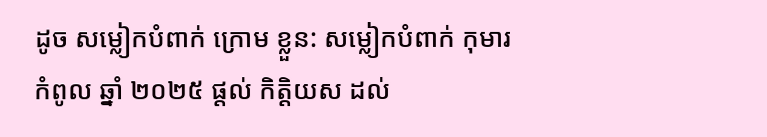ដូច សម្លៀកបំពាក់ ក្រោម ខ្លួន: សម្លៀកបំពាក់ កុមារ កំពូល ឆ្នាំ ២០២៥ ផ្តល់ កិត្តិយស ដល់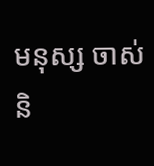មនុស្ស ចាស់ និ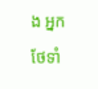ង អ្នក ថែទាំ